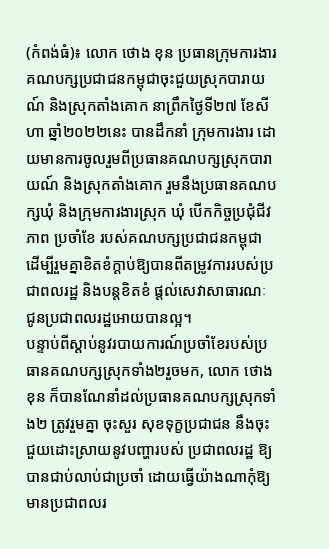(កំពង់ធំ)៖ លោក ថោង ខុន ប្រធានក្រុមការងារគណបក្សប្រជាជនកម្ពុជាចុះជួយស្រុកបារាយណ៍ និងស្រុកតាំងគោក នាព្រឹកថ្ងៃទី២៧ ខែសីហា ឆ្នាំ២០២២នេះ បានដឹកនាំ ក្រុមការងារ ដោយមានការចូលរួមពីប្រធានគណបក្សស្រុកបារាយណ៍ និងស្រុកតាំងគោក រួមនឹងប្រធានគណបក្សឃុំ និងក្រុមការងារស្រុក ឃុំ បើកកិច្ចប្រជុំជីវភាព ប្រចាំខែ របស់គណបក្សប្រជាជនកម្ពុជា ដើម្បីរួមគ្នាខិតខំក្ដាប់ឱ្យបានពីតម្រូវការរបស់ប្រជាពលរដ្ឋ និងបន្តខិតខំ ផ្តល់សេវាសាធារណៈ ជូនប្រជាពលរដ្ឋអោយបានល្អ។
បន្ទាប់ពីស្ដាប់នូវរបាយការណ៍ប្រចាំខែរបស់ប្រធានគណបក្សស្រុកទាំង២រួចមក, លោក ថោង ខុន ក៏បានណែនាំដល់ប្រធានគណបក្សស្រុកទាំង២ ត្រូវរួមគ្នា ចុះសួរ សុខទុក្ខប្រជាជន នឹងចុះជួយដោះស្រាយនូវបញ្ហារបស់ ប្រជាពលរដ្ឋ ឱ្យបានជាប់លាប់ជាប្រចាំ ដោយធ្វើយ៉ាងណាកុំឱ្យមានប្រជាពលរ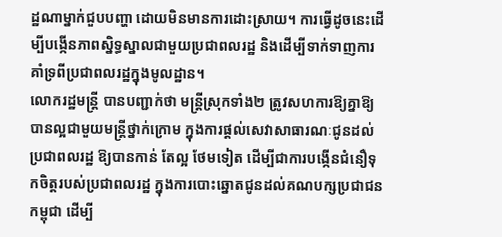ដ្ឋណាម្នាក់ជួបបញ្ហា ដោយមិនមានការដោះស្រាយ។ ការធ្វើដូចនេះដើម្បីបង្កើនភាពស្និទ្ធស្នាលជាមួយប្រជាពលរដ្ឋ និងដើម្បីទាក់ទាញការគាំទ្រពីប្រជាពលរដ្ឋក្នុងមូលដ្ឋាន។
លោករដ្ឋមន្ត្រី បានបញ្ជាក់ថា មន្ត្រីស្រុកទាំង២ ត្រូវសហការឱ្យគ្នាឱ្យបានល្អជាមួយមន្ត្រីថ្នាក់ក្រោម ក្នុងការផ្តល់សេវាសាធារណៈជូនដល់ប្រជាពលរដ្ឋ ឱ្យបានកាន់ តែល្អ ថែមទៀត ដើម្បីជាការបង្កើនជំនឿទុកចិត្តរបស់ប្រជាពលរដ្ឋ ក្នុងការបោះឆ្នោតជូនដល់គណបក្សប្រជាជនកម្ពុជា ដើម្បី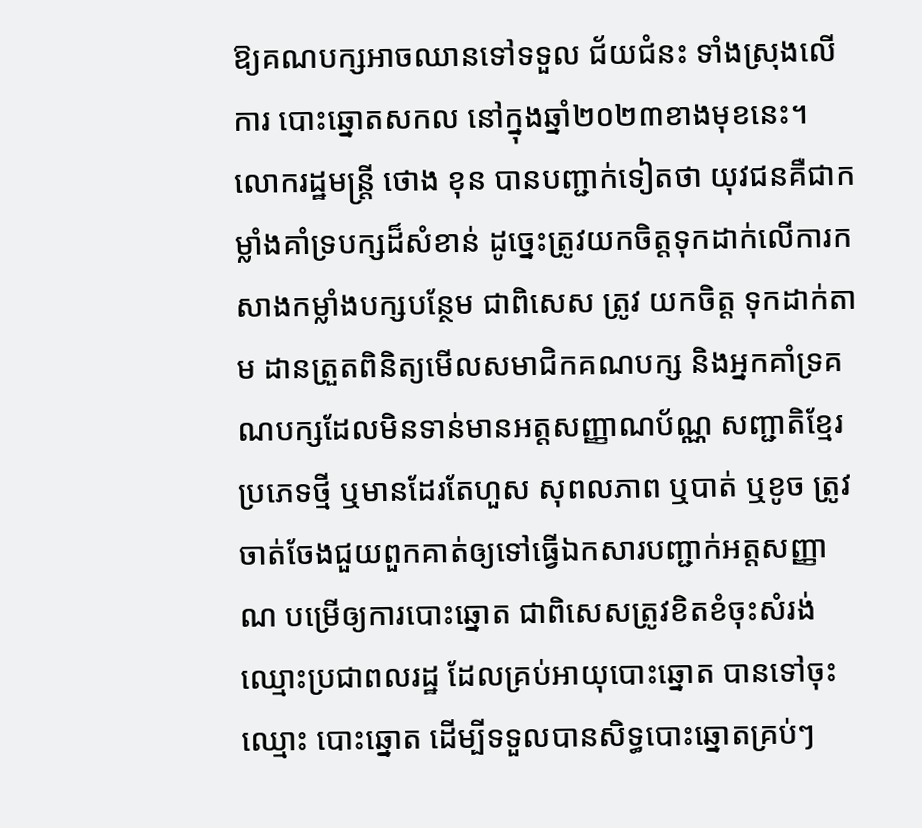ឱ្យគណបក្សអាចឈានទៅទទួល ជ័យជំនះ ទាំងស្រុងលើការ បោះឆ្នោតសកល នៅក្នុងឆ្នាំ២០២៣ខាងមុខនេះ។
លោករដ្ឋមន្ត្រី ថោង ខុន បានបញ្ជាក់ទៀតថា យុវជនគឺជាកម្លាំងគាំទ្របក្សដ៏សំខាន់ ដូច្នេះត្រូវយកចិត្តទុកដាក់លើការកសាងកម្លាំងបក្សបន្ថែម ជាពិសេស ត្រូវ យកចិត្ត ទុកដាក់តាម ដានត្រួតពិនិត្យមើលសមាជិកគណបក្ស និងអ្នកគាំទ្រគណបក្សដែលមិនទាន់មានអត្តសញ្ញាណប័ណ្ណ សញ្ជាតិខ្មែរប្រភេទថ្មី ឬមានដែរតែហួស សុពលភាព ឬបាត់ ឬខូច ត្រូវចាត់ចែងជួយពួកគាត់ឲ្យទៅធ្វើឯកសារបញ្ជាក់អត្តសញ្ញាណ បម្រើឲ្យការបោះឆ្នោត ជាពិសេសត្រូវខិតខំចុះសំរង់ឈ្មោះប្រជាពលរដ្ឋ ដែលគ្រប់អាយុបោះឆ្នោត បានទៅចុះឈ្មោះ បោះឆ្នោត ដើម្បីទទួលបានសិទ្ធបោះឆ្នោតគ្រប់ៗ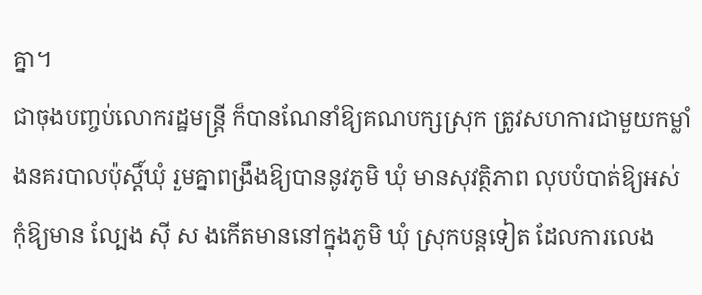គ្នា។
ជាចុងបញ្ចប់លោករដ្ឋមន្ត្រី ក៏បានណែនាំឱ្យគណបក្សស្រុក ត្រូវសហការជាមួយកម្លាំងនគរបាលប៉ុស្តិ៍ឃុំ រួមគ្នាពង្រឹងឱ្យបាននូវភូមិ ឃុំ មានសុវត្ថិភាព លុបបំបាត់ឱ្យអស់ កុំឱ្យមាន ល្បែង ស៊ី ស ងកើតមាននៅក្នុងភូមិ ឃុំ ស្រុកបន្តទៀត ដែលការលេង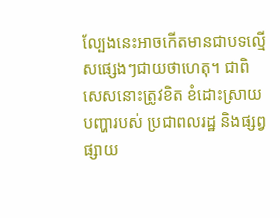ល្បែងនេះអាចកើតមានជាបទល្មើសផ្សេងៗជាយថាហេតុ។ ជាពិសេសនោះត្រូវខិត ខំដោះស្រាយ បញ្ហារបស់ ប្រជាពលរដ្ឋ និងផ្សព្វផ្សាយ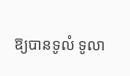ឱ្យបានទូលំ ទូលា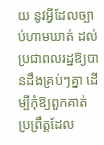យ នូវអ្វីដែលច្បាប់ហាមឃាត់ ដល់ប្រជាពលរដ្ឋឱ្យបានដឹងគ្រប់ៗគ្នា ដើម្បីកុំឱ្យពួកគាត់ប្រព្រឹត្តដែល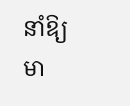នាំឱ្យមា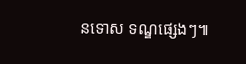នទោស ទណ្ឌផ្សេងៗ៕